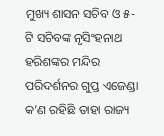ମୁଖ୍ୟ ଶାସନ ସଚିବ ଓ ୫-ଟି ସଚିବଙ୍କ ନୃସିଂହନାଥ ହରିଶଙ୍କର ମନ୍ଦିର ପରିଦର୍ଶନର ଗୁପ୍ତ ଏଜେଣ୍ଡା କ’ଣ ରହିଛି ତାହା ରାଜ୍ୟ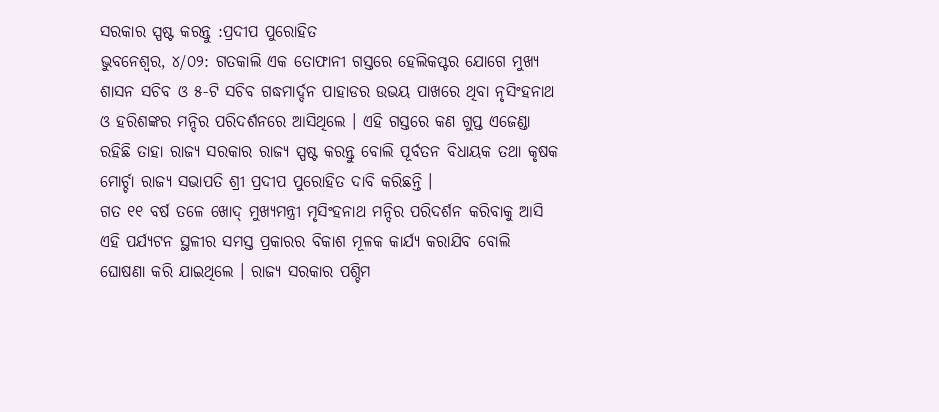ସରକାର ସ୍ପଷ୍ଟ କରନ୍ତୁ :ପ୍ରଦୀପ ପୁରୋହିତ
ଭୁବନେଶ୍ୱର, ୪/୦୨: ଗତକାଲି ଏକ ତୋଫାନୀ ଗସ୍ତରେ ହେଲିକପ୍ଟର ଯୋଗେ ମୁଖ୍ୟ ଶାସନ ସଚିବ ଓ ୫-ଟି ସଚିବ ଗଦ୍ଧମାର୍ଦ୍ଦନ ପାହାଡର ଉଭୟ ପାଖରେ ଥିବା ନୃସିଂହନାଥ ଓ ହରିଶଙ୍କର ମନ୍ଦିର ପରିଦର୍ଶନରେ ଆସିଥିଲେ । ଏହି ଗସ୍ତରେ କଣ ଗୁପ୍ତ ଏଜେଣ୍ଡା ରହିଛି ତାହା ରାଜ୍ୟ ସରକାର ରାଜ୍ୟ ସ୍ପଷ୍ଟ କରନ୍ତୁ ବୋଲି ପୂର୍ବତନ ବିଧାୟକ ତଥା କୃଷକ ମୋର୍ଚ୍ଚା ରାଜ୍ୟ ସଭାପତି ଶ୍ରୀ ପ୍ରଦୀପ ପୁରୋହିତ ଦାବି କରିଛନ୍ତି ।
ଗତ ୧୧ ବର୍ଷ ତଳେ ଖୋଦ୍ ମୁଖ୍ୟମନ୍ତ୍ରୀ ମୃସିଂହନାଥ ମନ୍ଦିର ପରିଦର୍ଶନ କରିବାକୁ ଆସି ଏହି ପର୍ଯ୍ୟଟନ ସ୍ଥଳୀର ସମସ୍ତ ପ୍ରକାରର ବିକାଶ ମୂଳକ କାର୍ଯ୍ୟ କରାଯିବ ବୋଲି ଘୋଷଣା କରି ଯାଇଥିଲେ । ରାଜ୍ୟ ସରକାର ପଶ୍ଚିମ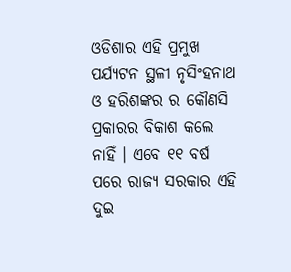ଓଡିଶାର ଏହି ପ୍ରମୁଖ ପର୍ଯ୍ୟଟନ ସ୍ଥଳୀ ନୃସିଂହନାଥ ଓ ହରିଶଙ୍କର ର କୌଣସି ପ୍ରକାରର ବିକାଶ କଲେ ନାହିଁ । ଏବେ ୧୧ ବର୍ଷ ପରେ ରାଜ୍ୟ ସରକାର ଏହି ଦୁଇ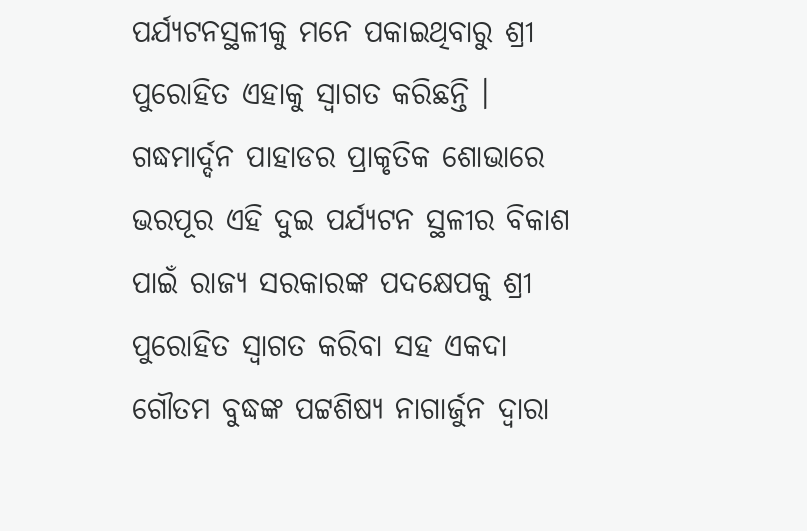ପର୍ଯ୍ୟଟନସ୍ଥଳୀକୁ ମନେ ପକାଇଥିବାରୁ ଶ୍ରୀ ପୁରୋହିତ ଏହାକୁ ସ୍ୱାଗତ କରିଛନ୍ତି ।
ଗଦ୍ଧମାର୍ଦ୍ଦନ ପାହାଡର ପ୍ରାକୃତିକ ଶୋଭାରେ ଭରପୂର ଏହି ଦୁଇ ପର୍ଯ୍ୟଟନ ସ୍ଥଳୀର ବିକାଶ ପାଇଁ ରାଜ୍ୟ ସରକାରଙ୍କ ପଦକ୍ଷେପକୁ ଶ୍ରୀ ପୁରୋହିତ ସ୍ୱାଗତ କରିବା ସହ ଏକଦା ଗୌତମ ବୁଦ୍ଧଙ୍କ ପଟ୍ଟଶିଷ୍ୟ ନାଗାର୍ଜୁନ ଦ୍ୱାରା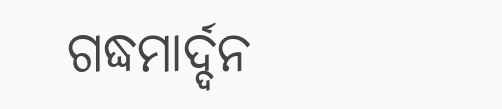ଗଦ୍ଧମାର୍ଦ୍ଦନ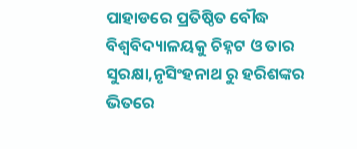ପାହାଡରେ ପ୍ରତିଷ୍ଠିତ ବୌଦ୍ଧ ବିଶ୍ୱବିଦ୍ୟାଳୟକୁ ଚିହ୍ନଟ ଓ ତାର ସୁରକ୍ଷା,ନୃସିଂହନାଥ ରୁ ହରିଶଙ୍କର ଭିତରେ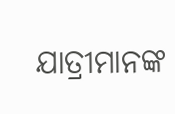ଯାତ୍ରୀମାନଙ୍କ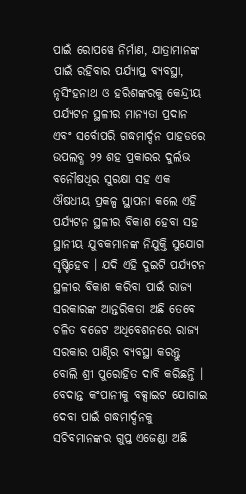ପାଇଁ ରୋପୱେ ନିର୍ମାଣ, ଯାତ୍ରାମାନଙ୍କ ପାଇଁ ରହିବାର ପର୍ଯ୍ୟାପ୍ତ ବ୍ୟବସ୍ଥା, ନୃସିଂହନାଥ ଓ ହରିଶଙ୍କରକୁ କେନ୍ଦ୍ରୀୟ ପର୍ଯ୍ୟଟନ ସ୍ଥଳୀର ମାନ୍ୟତା ପ୍ରଦାନ ଏବଂ ସର୍ବୋପରି ଗଦ୍ଧମାର୍ଦ୍ଦନ ପାହଡରେ ଉପଲବ୍ଧ ୨୨ ଶହ ପ୍ରକାରର ଦୁର୍ଲଭ ବନୌଷଧିର ସୁରକ୍ଷା ସହ ଏକ ଔଷଧୀୟ ପ୍ରକଳ୍ପ ସ୍ଥାପନା କଲେ ଏହି ପର୍ଯ୍ୟଟନ ସ୍ଥଳୀର ବିକାଶ ହେବା ସହ ସ୍ଥାନୀୟ ଯୁବକମାନଙ୍କ ନିଯୁକ୍ତି ସୁଯୋଗ ସୃଷ୍ଟିହେବ । ଯଦି ଏହି ଦୁଇଟି ପର୍ଯ୍ୟଟନ ସ୍ଥଳୀର ବିକାଶ କରିବା ପାଇଁ ରାଜ୍ୟ ସରକାରଙ୍କ ଆନ୍ତରିକତା ଅଛି ତେବେ ଚଳିତ ବଜେଟ ଅଧିବେଶନରେ ରାଜ୍ୟ ସରକାର ପାଣ୍ଠିର ବ୍ୟବସ୍ଥା କରନ୍ତୁ ବୋଲି ଶ୍ରୀ ପୁରୋହିତ ଦାବି କରିଛନ୍ତି । ବେଦାନ୍ତ କଂପାନୀକୁ ବକ୍ସାଇଟ ଯୋଗାଇ ଦେବା ପାଇଁ ଗଦ୍ଧମାର୍ଦ୍ଦନକୁ ସଚିବମାନଙ୍କର ଗୁପ୍ତ ଏଜେଣ୍ଡା ଅଛି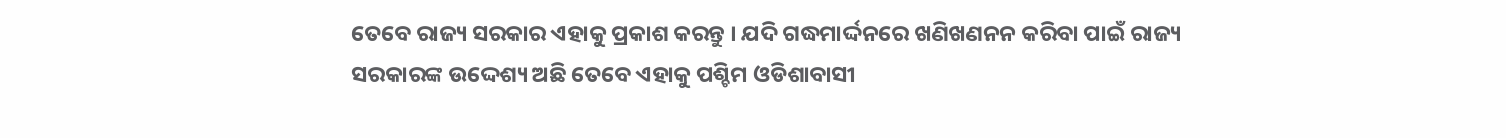ତେବେ ରାଜ୍ୟ ସରକାର ଏହାକୁ ପ୍ରକାଶ କରନ୍ତୁ । ଯଦି ଗଦ୍ଧମାର୍ଦ୍ଦନରେ ଖଣିଖଣନନ କରିବା ପାଇଁ ରାଜ୍ୟ ସରକାରଙ୍କ ଉଦ୍ଦେଶ୍ୟ ଅଛି ତେବେ ଏହାକୁ ପଶ୍ଚିମ ଓଡିଶାବାସୀ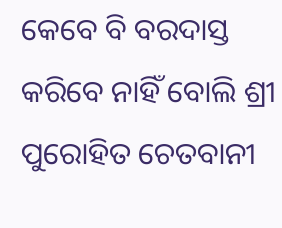କେବେ ବି ବରଦାସ୍ତ କରିବେ ନାହିଁ ବୋଲି ଶ୍ରୀ ପୁରୋହିତ ଚେତବାନୀ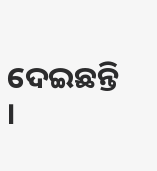ଦେଇଛନ୍ତି ।